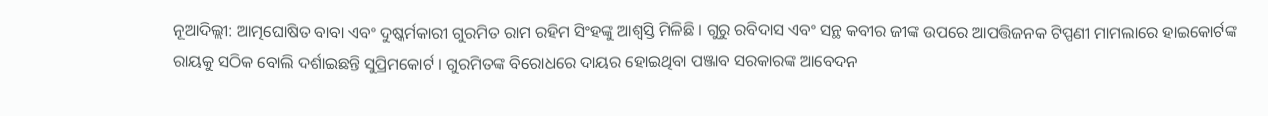ନୂଆଦିଲ୍ଲୀ: ଆତ୍ମଘୋଷିତ ବାବା ଏବଂ ଦୁଷ୍କର୍ମକାରୀ ଗୁରମିତ ରାମ ରହିମ ସିଂହଙ୍କୁ ଆଶ୍ବସ୍ତି ମିଳିଛି । ଗୁରୁ ରବିଦାସ ଏବଂ ସନ୍ଥ କବୀର ଜୀଙ୍କ ଉପରେ ଆପତ୍ତିଜନକ ଟିପ୍ପଣୀ ମାମଲାରେ ହାଇକୋର୍ଟଙ୍କ ରାୟକୁ ସଠିକ ବୋଲି ଦର୍ଶାଇଛନ୍ତି ସୁପ୍ରିମକୋର୍ଟ । ଗୁରମିତଙ୍କ ବିରୋଧରେ ଦାୟର ହୋଇଥିବା ପଞ୍ଜାବ ସରକାରଙ୍କ ଆବେଦନ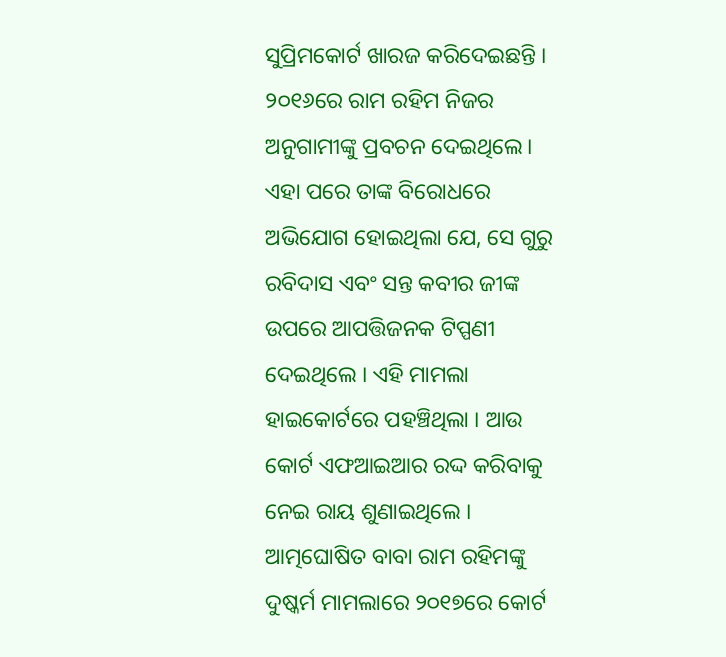ସୁପ୍ରିମକୋର୍ଟ ଖାରଜ କରିଦେଇଛନ୍ତି । ୨୦୧୬ରେ ରାମ ରହିମ ନିଜର ଅନୁଗାମୀଙ୍କୁ ପ୍ରବଚନ ଦେଇଥିଲେ। ଏହା ପରେ ତାଙ୍କ ବିରୋଧରେ ଅଭିଯୋଗ ହୋଇଥିଲା ଯେ, ସେ ଗୁରୁ ରବିଦାସ ଏବଂ ସନ୍ତ କବୀର ଜୀଙ୍କ ଉପରେ ଆପତ୍ତିଜନକ ଟିପ୍ପଣୀ ଦେଇଥିଲେ । ଏହି ମାମଲା ହାଇକୋର୍ଟରେ ପହଞ୍ଚିଥିଲା । ଆଉ କୋର୍ଟ ଏଫଆଇଆର ରଦ୍ଦ କରିବାକୁ ନେଇ ରାୟ ଶୁଣାଇଥିଲେ ।
ଆତ୍ମଘୋଷିତ ବାବା ରାମ ରହିମଙ୍କୁ ଦୁଷ୍କର୍ମ ମାମଲାରେ ୨୦୧୭ରେ କୋର୍ଟ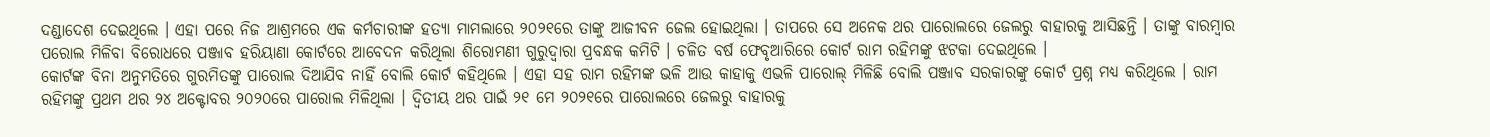ଦଣ୍ଡାଦେଶ ଦେଇଥିଲେ । ଏହା ପରେ ନିଜ ଆଶ୍ରମରେ ଏକ କର୍ମଚାରୀଙ୍କ ହତ୍ୟା ମାମଲାରେ ୨୦୨୧ରେ ତାଙ୍କୁ ଆଜୀବନ ଜେଲ ହୋଇଥିଲା । ତାପରେ ସେ ଅନେକ ଥର ପାରୋଲରେ ଜେଲରୁ ବାହାରକୁ ଆସିଛନ୍ତି । ତାଙ୍କୁ ବାରମ୍ବାର ପରୋଲ ମିଳିବା ବିରୋଧରେ ପଞ୍ଜାବ ହରିୟାଣା କୋର୍ଟରେ ଆବେଦନ କରିଥିଲା ଶିରୋମଣୀ ଗୁରୁଦ୍ବାରା ପ୍ରବନ୍ଧକ କମିଟି । ଚଳିତ ବର୍ଷ ଫେବୃଆରିରେ କୋର୍ଟ ରାମ ରହିମଙ୍କୁ ଝଟକା ଦେଇଥିଲେ ।
କୋର୍ଟଙ୍କ ବିନା ଅନୁମତିରେ ଗୁରମିତଙ୍କୁ ପାରୋଲ ଦିଆଯିବ ନାହିଁ ବୋଲି କୋର୍ଟ କହିଥିଲେ । ଏହା ସହ ରାମ ରହିମଙ୍କ ଭଳି ଆଉ କାହାକୁ ଏଭଳି ପାରୋଲ୍ ମିଳିଛି ବୋଲି ପଞ୍ଜାବ ସରକାରଙ୍କୁ କୋର୍ଟ ପ୍ରଶ୍ନ ମଧ୍ୟ କରିଥିଲେ । ରାମ ରହିମଙ୍କୁ ପ୍ରଥମ ଥର ୨୪ ଅକ୍ଟୋବର ୨୦୨୦ରେ ପାରୋଲ ମିଳିଥିଲା । ଦ୍ବିତୀୟ ଥର ପାଇଁ ୨୧ ମେ ୨୦୨୧ରେ ପାରୋଲରେ ଜେଲରୁ ବାହାରକୁ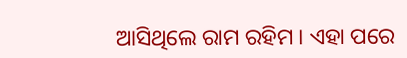ଆସିଥିଲେ ରାମ ରହିମ । ଏହା ପରେ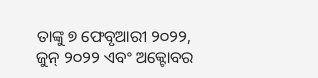ତାଙ୍କୁ ୭ ଫେବୃଆରୀ ୨୦୨୨, ଜୁନ୍ ୨୦୨୨ ଏବଂ ଅକ୍ଟୋବର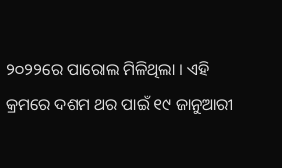୨୦୨୨ରେ ପାରୋଲ ମିଳିଥିଲା । ଏହି କ୍ରମରେ ଦଶମ ଥର ପାଇଁ ୧୯ ଜାନୁଆରୀ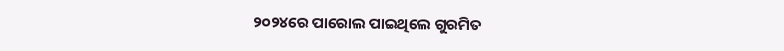୨୦୨୪ରେ ପାରୋଲ ପାଇଥିଲେ ଗୁରମିତ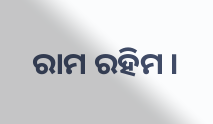ରାମ ରହିମ ।